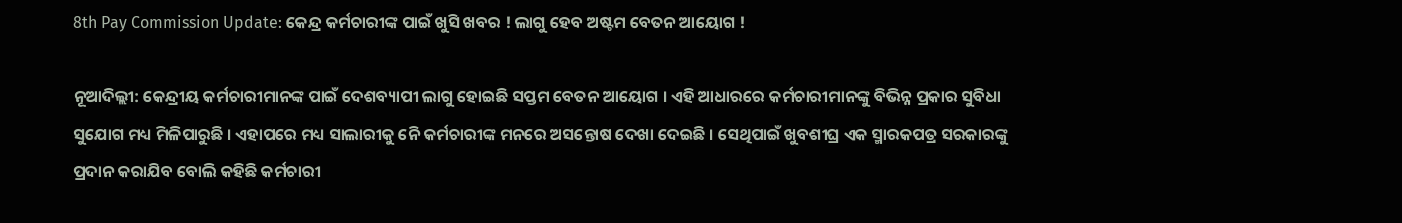8th Pay Commission Update: କେନ୍ଦ୍ର କର୍ମଚାରୀଙ୍କ ପାଇଁ ଖୁସି ଖବର ! ଲାଗୁ ହେବ ଅଷ୍ଟମ ବେତନ ଆୟୋଗ !

ନୂଆଦିଲ୍ଲୀ: କେନ୍ଦ୍ରୀୟ କର୍ମଚାରୀମାନଙ୍କ ପାଇଁ ଦେଶବ୍ୟାପୀ ଲାଗୁ ହୋଇଛି ସପ୍ତମ ବେତନ ଆୟୋଗ । ଏହି ଆଧାରରେ କର୍ମଚାରୀମାନଙ୍କୁ ବିଭିନ୍ନ ପ୍ରକାର ସୁବିଧା ସୁଯୋଗ ମଧ୍ୟ ମିଳିପାରୁଛି । ଏହାପରେ ମଧ୍ୟ ସାଲାରୀକୁ ନେି କର୍ମଚାରୀଙ୍କ ମନରେ ଅସନ୍ତୋଷ ଦେଖା ଦେଇଛି । ସେଥିପାଇଁ ଖୁବଶୀଘ୍ର ଏକ ସ୍ମାରକପତ୍ର ସରକାରଙ୍କୁ ପ୍ରଦାନ କରାଯିବ ବୋଲି କହିଛି କର୍ମଚାରୀ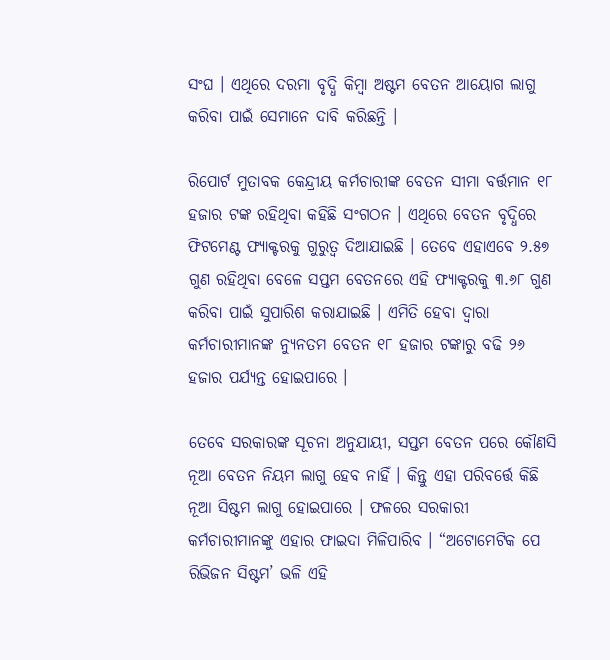ସଂଘ । ଏଥିରେ ଦରମା ବୃଦ୍ଧି କିମ୍ବା ଅଷ୍ଟମ ବେତନ ଆୟୋଗ ଲାଗୁ କରିବା ପାଇଁ ସେମାନେ ଦାବି କରିଛନ୍ତି ।

ରିପୋର୍ଟ ମୁତାବକ କେନ୍ଦ୍ରୀୟ କର୍ମଚାରୀଙ୍କ ବେତନ ସୀମା ବର୍ତ୍ତମାନ ୧୮ ହଜାର ଟଙ୍କ ରହିଥିବା କହିଛି ସଂଗଠନ । ଏଥିରେ ବେତନ ବୃଦ୍ଧିରେ ଫିଟମେଣ୍ଟ ଫ୍ୟାକ୍ଟରକୁ ଗୁରୁତ୍ୱ ଦିଆଯାଇଛି । ତେବେ ଏହାଏବେ ୨.୫୭ ଗୁଣ ରହିଥିବା ବେଳେ ସପ୍ତମ ବେତନରେ ଏହି ଫ୍ୟାକ୍ଟରକୁ ୩.୬୮ ଗୁଣ କରିବା ପାଇଁ ସୁପାରିଶ କରାଯାଇଛି । ଏମିତି ହେବା ଦ୍ୱାରା କର୍ମଚାରୀମାନଙ୍କ ନ୍ୟୁନତମ ବେତନ ୧୮ ହଜାର ଟଙ୍କାରୁ ବଢି ୨୬ ହଜାର ପର୍ଯ୍ୟନ୍ତ ହୋଇପାରେ ।

ତେବେ ସରକାରଙ୍କ ସୂଚନା ଅନୁଯାୟୀ, ସପ୍ତମ ବେତନ ପରେ କୌଣସି ନୂଆ ବେତନ ନିୟମ ଲାଗୁ ହେବ ନାହିଁ । କିନ୍ତୁ ଏହା ପରିବର୍ତ୍ତେ କିଛି ନୂଆ ସିଷ୍ଟମ ଲାଗୁ ହୋଇପାରେ । ଫଳରେ ସରକାରୀ କର୍ମଚାରୀମାନଙ୍କୁ ଏହାର ଫାଇଦା ମିଳିପାରିବ । “ଅଟୋମେଟିକ ପେ ରିଭିଜନ ସିଷ୍ଟମ’ ଭଳି ଏହି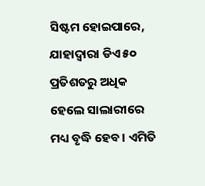ସିଷ୍ଟମ ହୋଇପାରେ, ଯାହାଦ୍ୱାରା ଡିଏ ୫୦ ପ୍ରତିଶତରୁ ଅଧିକ ହେଲେ ସାଲାରୀରେ ମଧ୍ୟ ବୃଦ୍ଧି ହେବ । ଏମିତି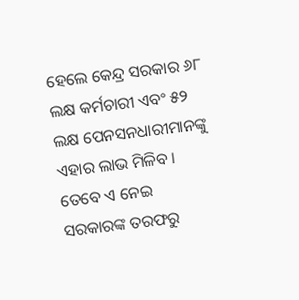ହେଲେ କେନ୍ଦ୍ର ସରକାର ୬୮ ଲକ୍ଷ କର୍ମଚାରୀ ଏବଂ ୫୨ ଲକ୍ଷ ପେନସନଧାରୀମାନଙ୍କୁ ଏହାର ଲାଭ ମିଳିବ । ତେବେ ଏ ନେଇ ସରକାରଙ୍କ ତରଫରୁ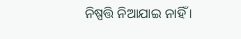ନିଷ୍ପତ୍ତି ନିଆଯାଇ ନାହିଁ ।